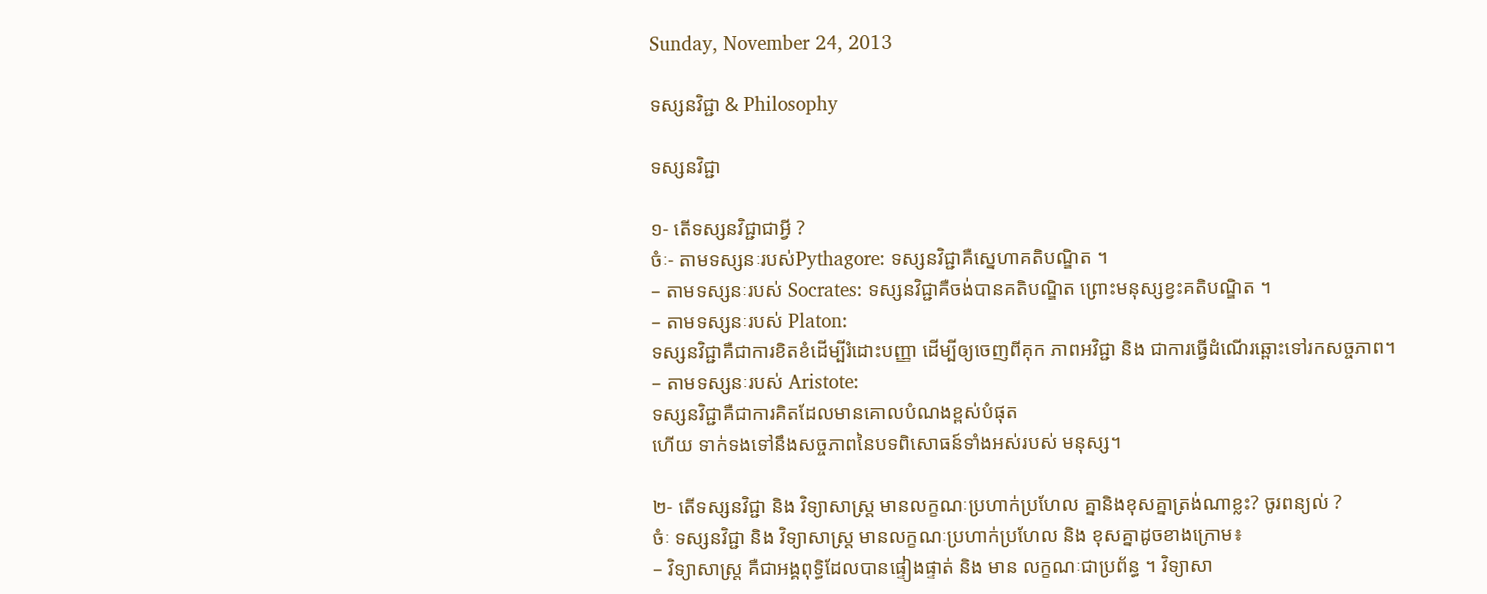Sunday, November 24, 2013

ទស្សនវិជ្ជា & Philosophy

ទស្សនវិជ្ជា

១- តើទស្សនវិជ្ជាជាអ្វី ?
ចំៈ- តាមទស្សនៈរបស់Pythagore: ទស្សនវិជ្ជាគឺស្នេហាគតិបណ្ឌិត ។
– តាមទស្សនៈរបស់ Socrates: ទស្សនវិជ្ជាគឺចង់បានគតិបណ្ឌិត ព្រោះមនុស្សខ្វះគតិបណ្ឌិត ។
– តាមទស្សនៈរបស់ Platon:
ទស្សនវិជ្ជាគឺជាការខិតខំដើម្បីរំដោះបញ្ញា ដើម្បីឲ្យចេញពីគុក ភាពអវិជ្ជា និង ជាការធ្វើដំណើរឆ្ពោះទៅរកសច្ចភាព។
– តាមទស្សនៈរបស់ Aristote:
ទស្សនវិជ្ជាគឺជាការគិតដែលមានគោលបំណងខ្ពស់បំផុត
ហើយ ទាក់ទងទៅនឹងសច្ចភាពនៃបទពិសោធន៍ទាំងអស់របស់ មនុស្ស។

២- តើទស្សនវិជ្ជា និង វិទ្យាសាស្ត្រ មានលក្ខណៈប្រហាក់ប្រហែល គ្នានិងខុសគ្នាត្រង់ណាខ្លះ? ចូរពន្យល់ ?
ចំៈ ទស្សនវិជ្ជា និង វិទ្យាសាស្ត្រ មានលក្ខណៈប្រហាក់ប្រហែល និង ខុសគ្នាដូចខាងក្រោម៖
– វិទ្យាសាស្រ្ត គឺជាអង្គពុទ្ធិដែលបានផ្ទៀងផ្ទាត់ និង មាន លក្ខណៈជាប្រព័ន្ធ ។ វិទ្យាសា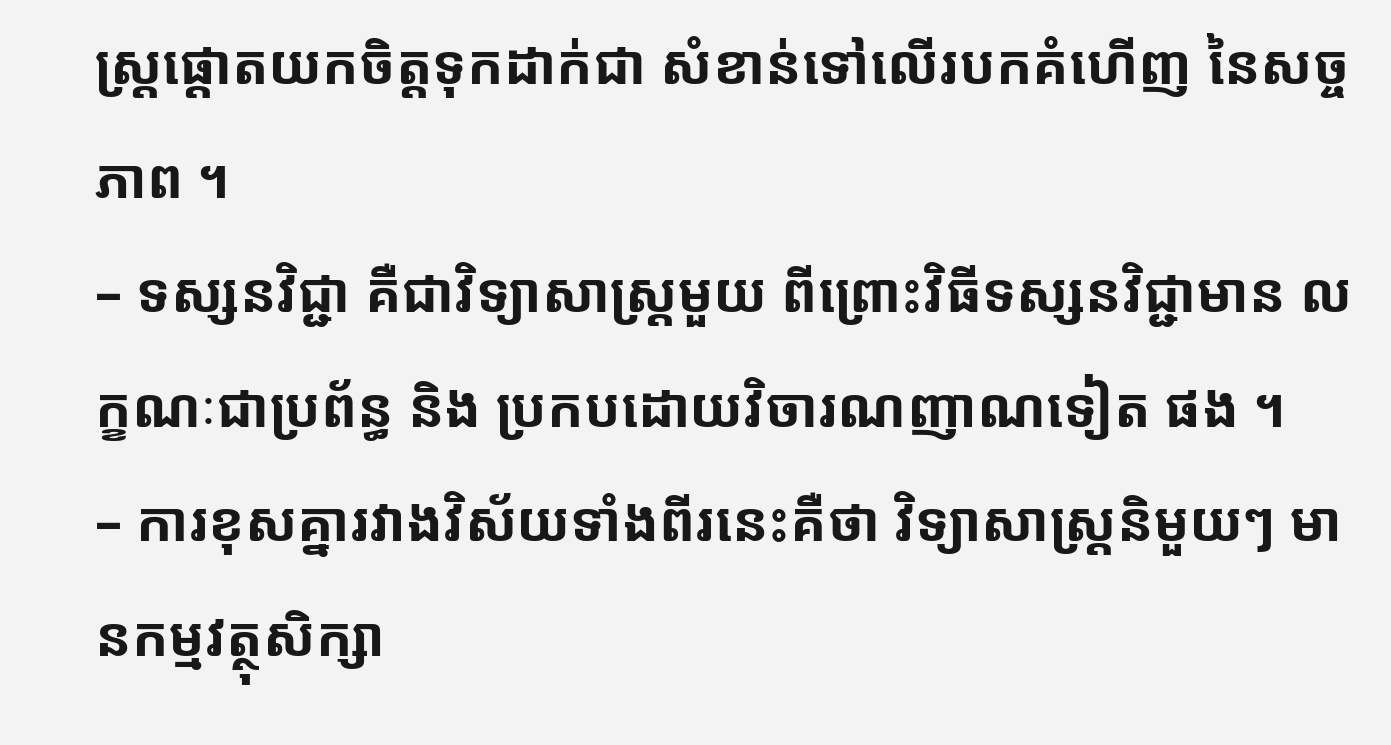ស្ត្រផ្តោតយកចិត្តទុកដាក់ជា សំខាន់ទៅលើរបកគំហើញ នៃសច្ចភាព ។
– ទស្សនវិជ្ជា គឺជាវិទ្យាសាស្ត្រមួយ ពីព្រោះវិធីទស្សនវិជ្ជាមាន លក្ខណៈជាប្រព័ន្ធ និង ប្រកបដោយវិចារណញាណទៀត ផង ។
– ការខុសគ្នារវាងវិស័យទាំងពីរនេះគឺថា វិទ្យាសាស្ត្រនិមួយៗ មានកម្មវត្ថុសិក្សា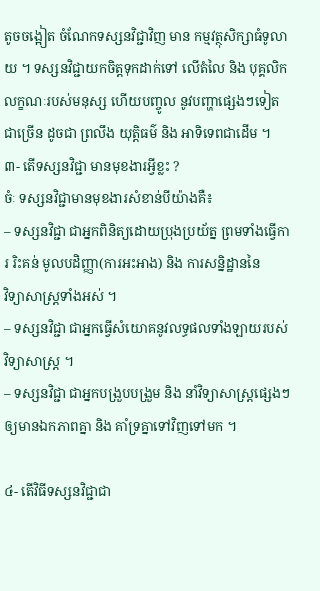តូចចង្អៀត ចំណែកទស្សនវិជ្ជាវិញ មាន កម្មវត្ថុសិក្សាធំទូលាយ ។ ទស្សនវិជ្ជាយកចិត្តទុកដាក់ទៅ លើតំលៃ និង បុគ្គលិកលក្ខណៈរបស់មនុស្ស ហើយបញ្ចូល នូវបញ្ហាផ្សេងៗទៀតជាច្រើន ដូចជា ព្រលឹង យុត្តិធម៌ និង អាទិទេពជាដើម ។
៣- តើទស្សនវិជ្ជា មានមុខងារអ្វីខ្លះ ?
ចំៈ ទស្សនវិជ្ជាមានមុខងារសំខាន់បីយ៉ាងគឺ៖
– ទស្សនវិជ្ជា ជាអ្នកពិនិត្យដោយប្រុងប្រយ័ត្ន ព្រមទាំងធ្វើការ រិះគន់ មូលបដិញ្ញា(ការអះអាង) និង ការសន្និដ្ឋាននៃ
វិទ្យាសាស្រ្តទាំងអស់ ។
– ទស្សនវិជ្ជា ជាអ្នកធ្វើសំយោគនូវលទ្ធផលទាំងឡាយរបស់ វិទ្យាសាស្ត្រ ។
– ទស្សនវិជ្ជា ជាអ្នកបង្រួបបង្រួម និង នាំវិទ្យាសាស្ត្រផ្សេងៗ ឲ្យមានឯកភាពគ្នា និង គាំទ្រគ្នាទៅវិញទៅមក ។

៤- តើវិធីទស្សនវិជ្ជាជា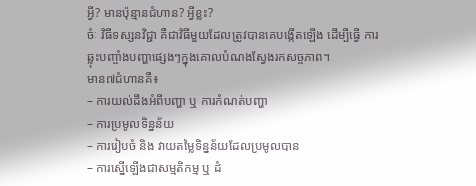អ្វី? មានប៉ុន្មានជំហាន? អ្វីខ្លះ?
ចំៈ វិធីទស្សនវិជ្ជា គឺជាវិធីមួយដែលត្រូវបានគេបង្កើតឡើង ដើម្បីធ្វើ ការឆ្លុះបញ្ចាំងបញ្ហាផ្សេងៗក្នុងគោលបំណងស្វែងរកសច្ចភាព។
មាន៧ជំហានគឺ៖
– ការយល់ដឹងអំពីបញ្ហា ឬ ការកំណត់បញ្ហា
– ការប្រមូលទិន្នន័យ
– ការរៀបចំ និង វាយតម្លៃទិន្នន័យដែលប្រមូលបាន
– ការស្នើឡើងជាសម្មតិកម្ម ឬ ដំ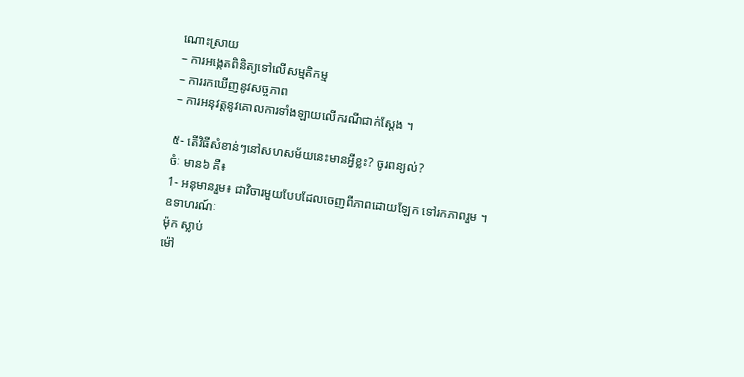ណោះស្រាយ
– ការអង្កេតពិនិត្យទៅលើសម្មតិកម្ម
– ការរកឃើញនូវសច្ចភាព
– ការអនុវត្តនូវគោលការទាំងឡាយលើករណីជាក់ស្តែង ។

៥- តើវិធីសំខាន់ៗនៅសហសម័យនេះមានអ្វីខ្លះ? ចូរពន្យល់?
ចំៈ មាន៦ គឺ៖
1- អនុមានរួម៖ ជាវិចារមួយបែបដែលចេញពីភាពដោយឡែក ទៅរកភាពរួម ។
ឧទាហរណ៍ៈ
ម៉ុក ស្លាប់
ម៉ៅ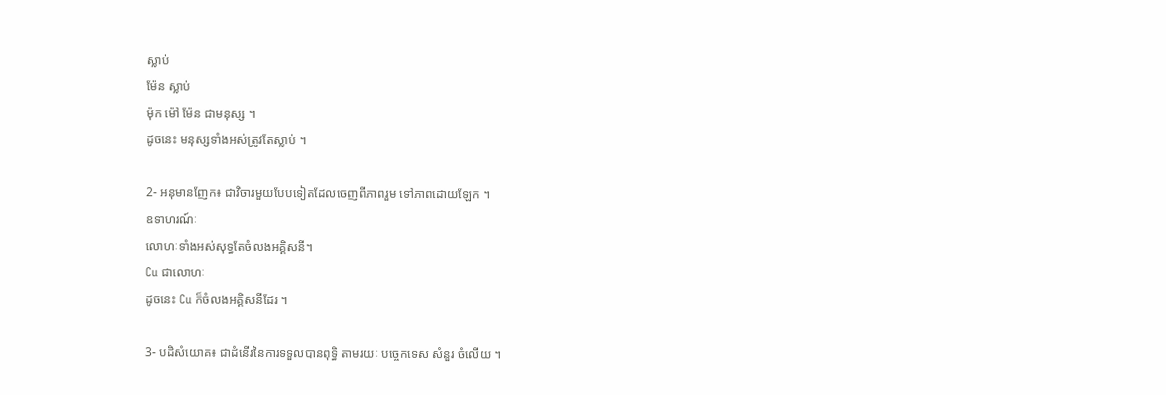ស្លាប់
ម៉ែន ស្លាប់
ម៉ុក ម៉ៅ ម៉ែន ជាមនុស្ស ។
ដូចនេះ មនុស្សទាំងអស់ត្រូវតែស្លាប់ ។

2- អនុមានញែក៖ ជាវិចារមួយបែបទៀតដែលចេញពីភាពរួម ទៅភាពដោយឡែក ។
ឧទាហរណ៍ៈ
លោហៈទាំងអស់សុទ្ធតែចំលងអគ្គិសនី។
Cu ជាលោហៈ
ដូចនេះ Cu ក៏ចំលងអគ្គិសនីដែរ ។

3- បដិសំយោគ៖ ជាដំនើរនៃការទទួលបានពុទ្ធិ តាមរយៈ បច្ចេកទេស សំនួរ ចំលើយ ។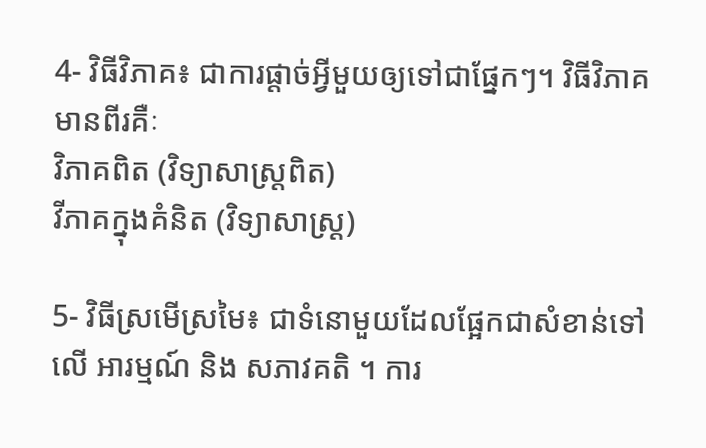4- វិធីវិភាគ៖ ជាការផ្តាច់អ្វីមួយឲ្យទៅជាផ្នែកៗ។ វិធីវិភាគមានពីរគឺៈ
វិភាគពិត (វិទ្យាសាស្រ្តពិត)
វីភាគក្នុងគំនិត (វិទ្យាសាស្រ្ត)

5- វិធីស្រមើស្រមៃ៖ ជាទំនោមួយដែលផ្អែកជាសំខាន់ទៅលើ អារម្មណ៍ និង សភាវគតិ ។ ការ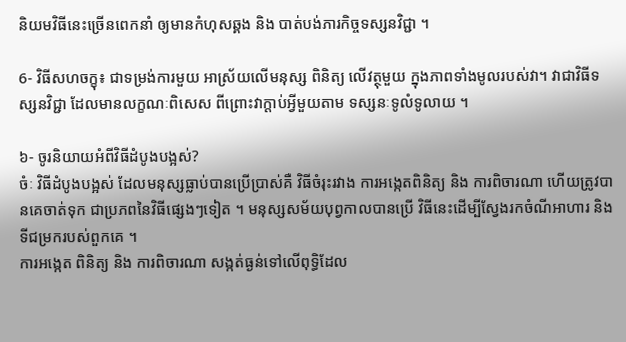និយមវិធីនេះច្រើនពេកនាំ ឲ្យមានកំហុសឆ្គង និង បាត់បង់ភារកិច្ចទស្សនវិជ្ជា ។

6- វិធីសហចក្ខុ៖ ជាទម្រង់ការមួយ អាស្រ័យលើមនុស្ស ពិនិត្យ លើវត្ថុមួយ ក្នុងភាពទាំងមូលរបស់វា។ វាជាវិធីទស្សនវិជ្ជា ដែលមានលក្ខណៈពិសេស ពីព្រោះវាក្តាប់អ្វីមួយតាម ទស្សនៈទូលំទូលាយ ។

៦- ចូរនិយាយអំពីវិធីដំបូងបង្អស់?
ចំៈ វិធីដំបូងបង្អស់ ដែលមនុស្សធ្លាប់បានប្រើប្រាស់គឺ វិធីចំរុះរវាង ការអង្កេតពិនិត្យ និង ការពិចារណា ហើយត្រូវបានគេចាត់ទុក ជាប្រភពនៃវិធីផ្សេងៗទៀត ។ មនុស្សសម័យបុព្វកាលបានប្រើ វិធីនេះដើម្បីស្វែងរកចំណីអាហារ និង ទីជម្រករបស់ពួកគេ ។
ការអង្កេត ពិនិត្យ និង ការពិចារណា សង្កត់ធ្ងន់ទៅលើពុទ្ធិដែល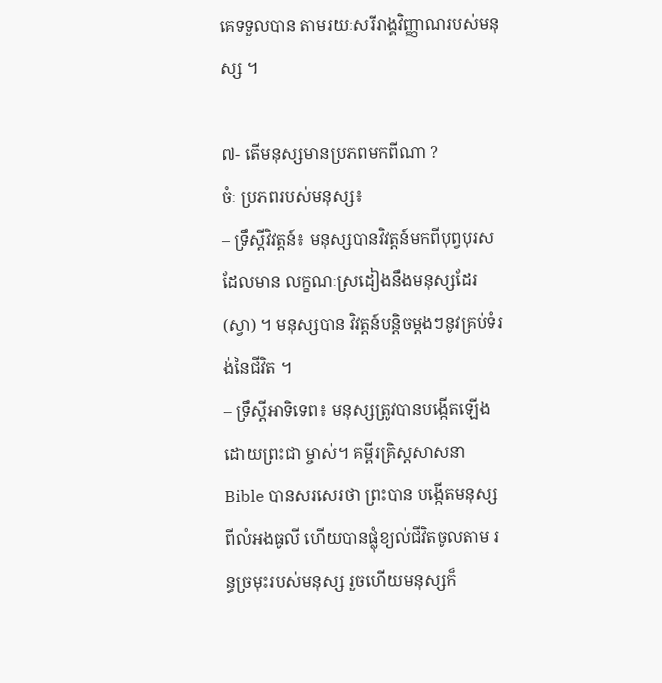គេទទួលបាន តាមរយៈសរីរាង្គវិញ្ញាណរបស់មនុស្ស ។

៧- តើមនុស្សមានប្រភពមកពីណា ?
ចំៈ ប្រភពរបស់មនុស្ស៖
– ទ្រឹស្តីវិវត្តន៍៖ មនុស្សបានវិវត្តន៍មកពីបុព្វបុរសដែលមាន លក្ខណៈស្រដៀងនឹងមនុស្សដែរ(ស្វា) ។ មនុស្សបាន វិវត្តន៍បន្តិចម្តងៗនូវគ្រប់ទំរង់នៃជីវិត ។
– ទ្រឹស្តីអាទិទេព៖ មនុស្សត្រូវបានបង្កើតឡើងដោយព្រះជា ម្ចាស់។ គម្ពីរគ្រិស្តសាសនា Bible បានសរសេរថា ព្រះបាន បង្កើតមនុស្សពីលំអងធូលី ហើយបានផ្លុំខ្យល់ជីវិតចូលតាម រន្ធច្រមុះរបស់មនុស្ស រួចហើយមនុស្សក៏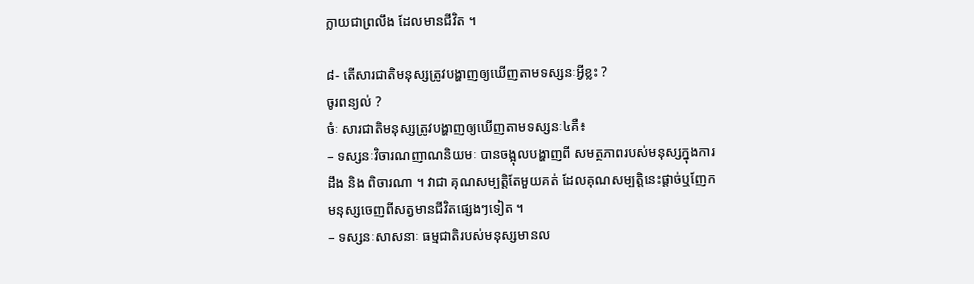ក្លាយជាព្រលឹង ដែលមានជីវិត ។

៨- តើសារជាតិមនុស្សត្រូវបង្ហាញឲ្យឃើញតាមទស្សនៈអ្វីខ្លះ ?
ចូរពន្យល់ ?
ចំៈ សារជាតិមនុស្សត្រូវបង្ហាញឲ្យឃើញតាមទស្សនៈ៤គឺ៖
– ទស្សនៈវិចារណញាណនិយមៈ បានចង្អុលបង្ហាញពី សមត្ថភាពរបស់មនុស្សក្នុងការដឹង និង ពិចារណា ។ វាជា គុណសម្បត្តិតែមួយគត់ ដែលគុណសម្បត្តិនេះផ្តាច់ឬញែក មនុស្សចេញពីសត្វមានជីវិតផ្សេងៗទៀត ។
– ទស្សនៈសាសនាៈ ធម្មជាតិរបស់មនុស្សមានល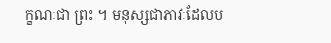ក្ខណៈជា ព្រះ ។ មនុស្សជាភាវៈដែលប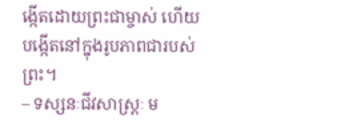ង្កើតដោយព្រះជាម្ចាស់ ហើយបង្កើតនៅក្នុងរូបភាពជារបស់ព្រះ។
– ទស្សនៈជីវសាស្ត្រៈ ម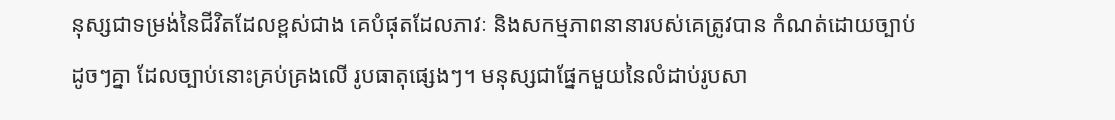នុស្សជាទម្រង់នៃជីវិតដែលខ្ពស់ជាង គេបំផុតដែលភាវៈ និងសកម្មភាពនានារបស់គេត្រូវបាន កំណត់ដោយច្បាប់ដូចៗគ្នា ដែលច្បាប់នោះគ្រប់គ្រងលើ រូបធាតុផ្សេងៗ។ មនុស្សជាផ្នែកមួយនៃលំដាប់រូបសា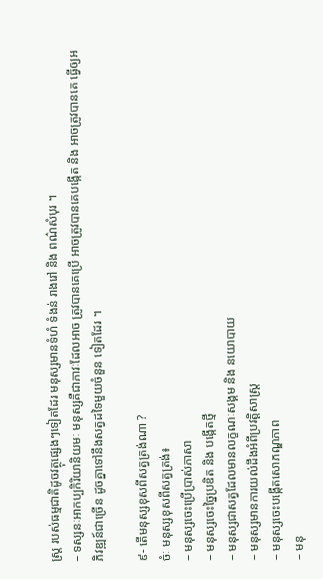ស្ត្រ របស់ធម្មជាតិដូចវត្ថុផ្សេងៗទៀតដែរ មនុស្សមានទំហំ ទំងន់ រាងរៅ និង ពណ៌សំបុរ ។
– ទស្សនៈអាកប្បកិរិយានិយមៈ មនុស្សគឺជាភាវៈដែលអាច ត្រូវបានគេប្រើ អាចត្រូវបានគេបង្កើត និង អាចត្រូវបានគេ ធ្វើឲ្យអភិវឌ្ឍន៍ជាច្រើន ដូចគ្នាទៅនឹងសត្វដទៃមួយចំនួន ទៀតដែរ ។

៩- តើមនុស្សខុសពីសត្វត្រង់ណា ?
ចំៈ មនុស្សខុសពីសត្វត្រង់៖
– មនុស្សចេះប្រើប្រាស់ភាសា
– មនុស្សចេះច្នៃប្រឌិត និង បង្កើតថ្មី
– មនុស្សជាសត្វដែលមានលក្ខណៈសង្គម និង នយោបាយ
– មនុស្សមានការយល់ដឹងអំពីប្រវត្តិសាស្ត្រ
– មនុស្សចេះបង្កើតសោភណ្ឌភាព
– មនុ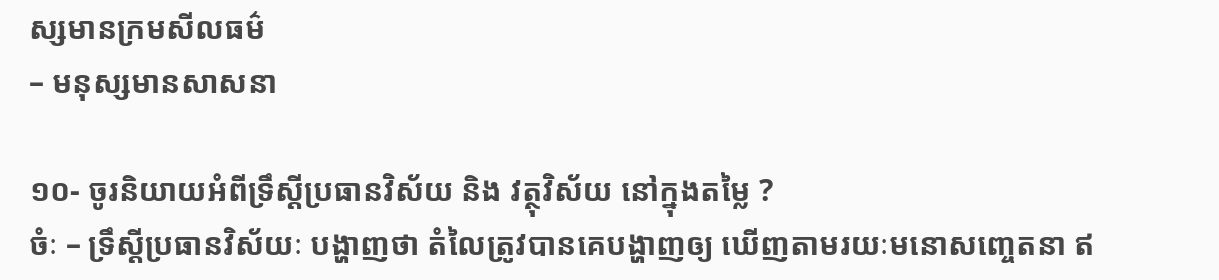ស្សមានក្រមសីលធម៌
– មនុស្សមានសាសនា

១០- ចូរនិយាយអំពីទ្រឹស្តីប្រធានវិស័យ និង វត្ថុវិស័យ នៅក្នុងតម្លៃ ?
ចំៈ – ទ្រឹស្តីប្រធានវិស័យៈ បង្ហាញថា តំលៃត្រូវបានគេបង្ហាញឲ្យ ឃើញតាមរយៈមនោសញ្ចេតនា ឥ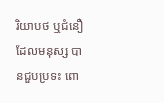រិយាបថ ឬជំនឿដែលមនុស្ស បានជួបប្រទះ ពោ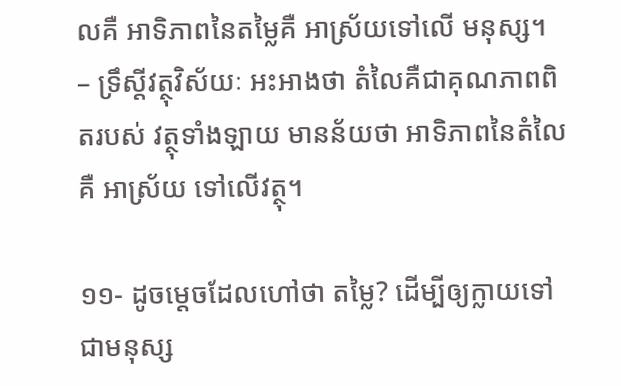លគឺ អាទិភាពនៃតម្លៃគឺ អាស្រ័យទៅលើ មនុស្ស។
– ទ្រឹស្តីវត្ថុវិស័យៈ អះអាងថា តំលៃគឺជាគុណភាពពិតរបស់ វត្ថុទាំងឡាយ មានន័យថា អាទិភាពនៃតំលៃគឺ អាស្រ័យ ទៅលើវត្ថុ។

១១- ដូចម្តេចដែលហៅថា តម្លៃ? ដើម្បីឲ្យក្លាយទៅជាមនុស្ស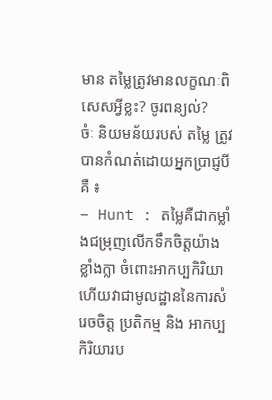មាន តម្លៃត្រូវមានលក្ខណៈពិសេសអ្វីខ្លះ? ចូរពន្យល់?
ចំៈ និយមន័យរបស់ តម្លៃ ត្រូវបានកំណត់ដោយអ្នកប្រាជ្ញបីគឺ ៖
– Hunt : តម្លៃគឺជាកម្លាំងជម្រុញលើកទឹកចិត្តយ៉ាងខ្លាំងក្លា ចំពោះអាកប្បកិរិយា ហើយវាជាមូលដ្ឋាននៃការសំរេចចិត្ត ប្រតិកម្ម និង អាកប្បកិរិយារប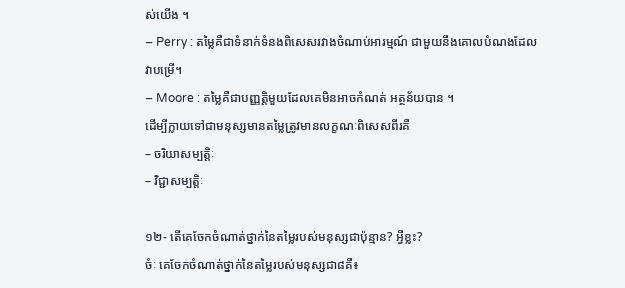ស់យើង ។
– Perry : តម្លៃគឺជាទំនាក់ទំនងពិសេសរវាងចំណាប់អារម្មណ៍ ជាមួយនឹងគោលបំណងដែលវាបម្រើ។
– Moore : តម្លៃគឺជាបញ្ញត្តិមួយដែលគេមិនអាចកំណត់ អត្ថន័យបាន ។
ដើម្បីក្លាយទៅជាមនុស្សមានតម្លៃត្រូវមានលក្ខណៈពិសេសពីរគឺ
– ចរិយាសម្បត្តិៈ
– វិជ្ជាសម្បត្តិៈ

១២- តើគេចែកចំណាត់ថ្នាក់នៃតម្លៃរបស់មនុស្សជាប៉ុន្មាន? អ្វីខ្លះ?
ចំៈ គេចែកចំណាត់ថ្នាក់នៃតម្លៃរបស់មនុស្សជា៨គឺ៖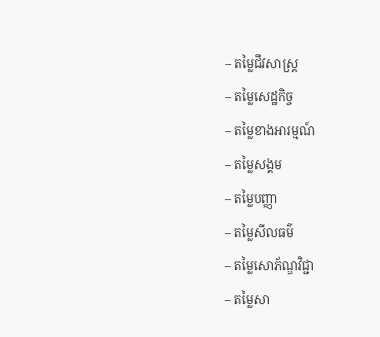– តម្លៃជីវសាស្ត្រ
– តម្លៃសេដ្ឋកិច្ច
– តម្លៃខាងអារម្មណ៍
– តម្លៃសង្គម
– តម្លៃបញ្ញា
– តម្លៃសីលធម៌
– តម្លៃសោភ័ណ្ឌវិជ្ជា
– តម្លៃសា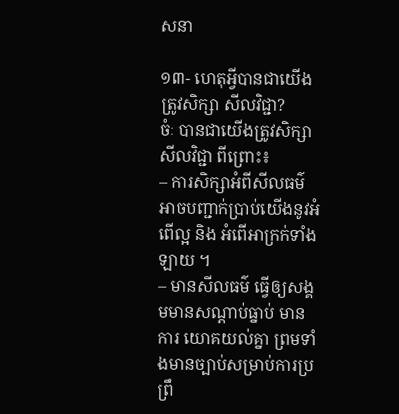សនា

១៣- ហេតុអ្វីបានជាយើងត្រូវសិក្សា សីលវិជ្ជា?
ចំៈ បានជាយើងត្រូវសិក្សា សីលវិជ្ជា ពីព្រោះ៖
– ការសិក្សាអំពីសីលធម៌អាចបញ្ជាក់ប្រាប់យើងនូវអំពើល្អ និង អំពើអាក្រក់ទាំងឡាយ ។
– មានសីលធម៌ ធ្វើឲ្យសង្គមមានសណ្តាប់ធ្នាប់ មានការ យោគយល់គ្នា ព្រមទាំងមានច្បាប់សម្រាប់ការប្រព្រឹ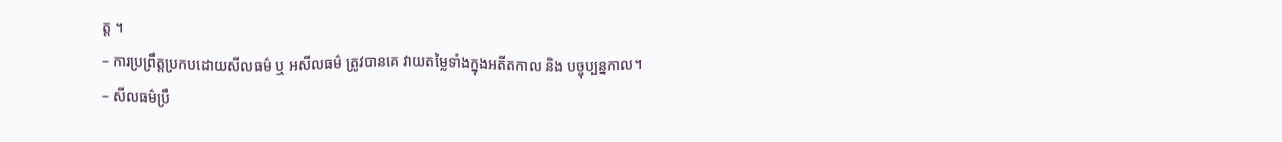ត្ត ។
– ការប្រព្រឹត្តប្រកបដោយសីលធម៌ ឬ អសីលធម៌ ត្រូវបានគេ វាយតម្លៃទាំងក្នុងអតីតកាល និង បច្ចុប្បន្នកាល។
– សីលធម៌ប្រឹ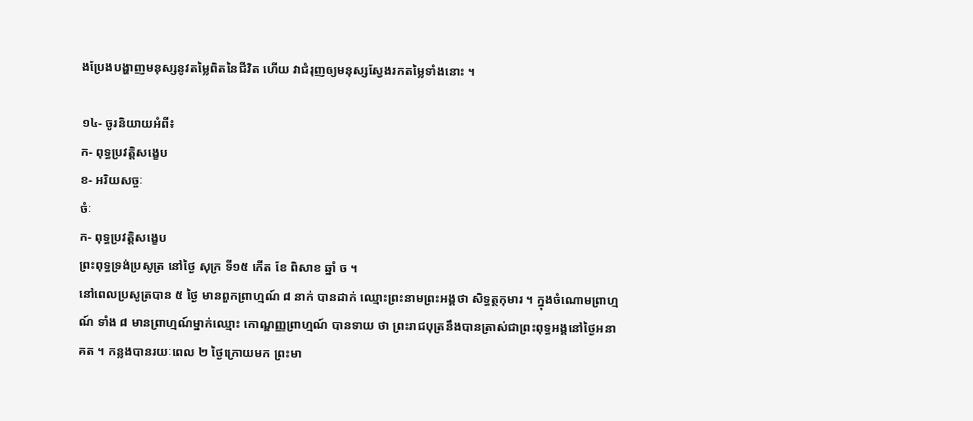ងប្រែងបង្ហាញមនុស្សនូវតម្លៃពិតនៃជីវិត ហើយ វាជំរុញឲ្យមនុស្សស្វែងរកតម្លៃទាំងនោះ ។

១៤- ចូរនិយាយអំពី៖
ក- ពុទ្ធប្រវត្តិសង្ខេប
ខ- អរិយសច្ចៈ
ចំៈ
ក- ពុទ្ធប្រវត្តិសង្ខេប
ព្រះពុទ្ធទ្រង់ប្រសូត្រ នៅថ្ងៃ សុក្រ ទី១៥ កើត ខែ ពិសាខ ឆ្នាំ ច ។
នៅពេលប្រសូត្របាន ៥ ថ្ងៃ មានពួកព្រាហ្មណ៍ ៨ នាក់ បានដាក់ ឈ្មោះព្រះនាមព្រះអង្គថា សិទ្ធត្ថកុមារ ។ ក្នុងចំណោមព្រាហ្មណ៍ ទាំង ៨ មានព្រាហ្មណ៍ម្នាក់ឈ្មោះ កោណ្ឌញ្ញព្រាហ្មណ៍ បានទាយ ថា ព្រះរាជបុត្រនឹងបានត្រាស់ជាព្រះពុទ្ធអង្គនៅថ្ងៃអនាគត ។ កន្លងបានរយៈពេល ២ ថ្ងៃក្រោយមក ព្រះមា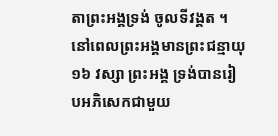តាព្រះអង្គទ្រង់ ចូលទីវង្គត ។ នៅពេលព្រះអង្គមានព្រះជន្មាយុ ១៦ វស្សា ព្រះអង្គ ទ្រង់បានរៀបអភិសេកជាមួយ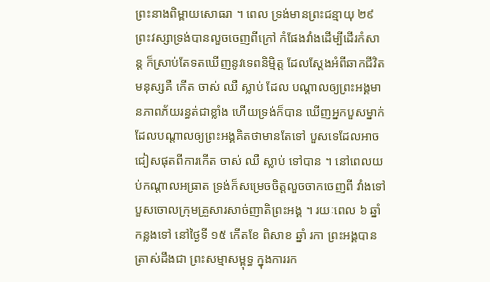ព្រះនាងពិម្ពាយសោធរា ។ ពេល ទ្រង់មានព្រះជន្មាយុ ២៩ ព្រះវស្សាទ្រង់បានលួចចេញពីក្រៅ កំផែងវាំងដើម្បីដើរកំសាន្ត ក៏ស្រាប់តែទតឃើញនូវទេពនិម្មិត្ត ដែលស្តែងអំពីឆាកជីវិតមនុស្សគឺ កើត ចាស់ ឈឺ ស្លាប់ ដែល បណ្តាលឲ្យព្រះអង្គមានភាពភ័យរន្ធត់ជាខ្លាំង ហើយទ្រង់ក៏បាន ឃើញអ្នកបួសម្នាក់ដែលបណ្តាលឲ្យព្រះអង្គគិតថាមានតែទៅ បួសទេដែលអាចជៀសផុតពីការកើត ចាស់ ឈឺ ស្លាប់ ទៅបាន ។ នៅពេលយប់កណ្តាលអធ្រាត ទ្រង់ក៏សម្រេចចិត្តលួចចាកចេញពី វាំងទៅបួសចោលក្រុមគ្រួសារសាច់ញាតិព្រះអង្គ ។ រយៈពេល ៦ ឆ្នាំកន្លងទៅ នៅថ្ងៃទី ១៥ កើតខែ ពិសាខ ឆ្នាំ រកា ព្រះអង្គបាន ត្រាស់ដឹងជា ព្រះសម្មាសម្ពុទ្ធ ក្នុងការរក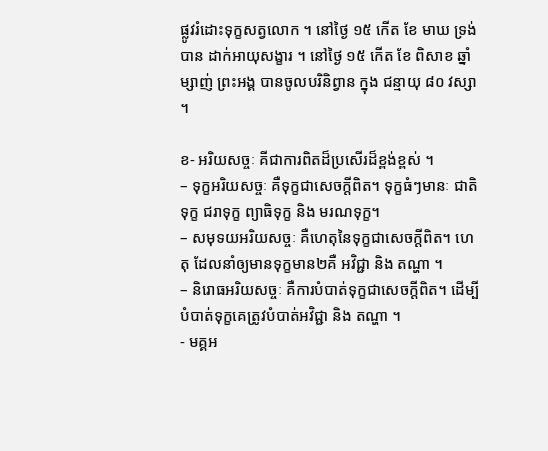ផ្លូវរំដោះទុក្ខសត្វលោក ។ នៅថ្ងៃ ១៥ កើត ខែ មាឃ ទ្រង់បាន ដាក់អាយុសង្ខារ ។ នៅថ្ងៃ ១៥ កើត ខែ ពិសាខ ឆ្នាំ ម្សាញ់ ព្រះអង្គ បានចូលបរិនិព្វាន ក្នុង ជន្មាយុ ៨០ វស្សា ។

ខ- អរិយសច្ចៈ គីជាការពិតដ៏ប្រសើរដ៏ខ្ពង់ខ្ពស់ ។
– ទុក្ខអរិយសច្ចៈ គឺទុក្ខជាសេចក្តីពិត។ ទុក្ខធំៗមានៈ ជាតិទុក្ខ ជរាទុក្ខ ព្យាធិទុក្ខ និង មរណទុក្ខ។
– សមុទយអរិយសច្ចៈ គឺហេតុនៃទុក្ខជាសេចក្តីពិត។ ហេតុ ដែលនាំឲ្យមានទុក្ខមាន២គឺ អវិជ្ជា និង តណ្ហា ។
– និរោធអរិយសច្ចៈ គឺការបំបាត់ទុក្ខជាសេចក្តីពិត។ ដើម្បី បំបាត់ទុក្ខគេត្រូវបំបាត់អវិជ្ជា និង តណ្ហា ។
- មគ្គអ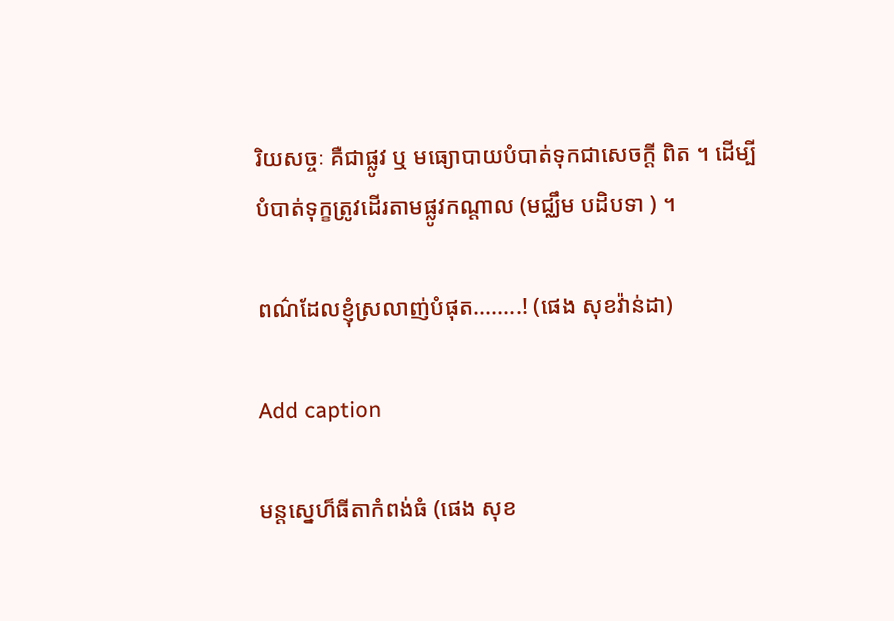រិយសច្ចៈ គឺជាផ្លូវ ឬ មធ្យោបាយបំបាត់ទុកជាសេចក្តី ពិត ។ ដើម្បីបំបាត់ទុក្ខត្រូវដើរតាមផ្លូវកណ្តាល (មជ្ឈឹម បដិបទា ) ។

ពណ៌ដែលខ្ញុំស្រលាញ់បំផុត........! (ផេង សុខវ៉ាន់ដា)

Add caption

មន្តស្នេហ៏ធីតាកំពង់ធំ (ផេង សុខ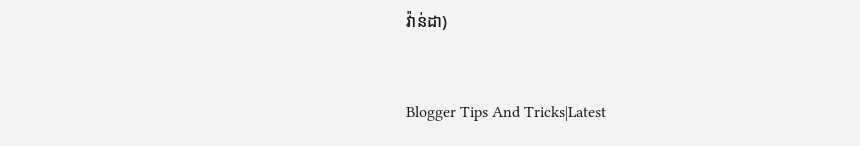វ៉ាន់ដា)


Blogger Tips And Tricks|Latest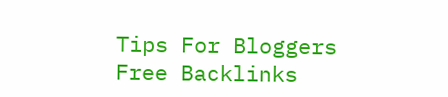Tips For Bloggers Free Backlinks